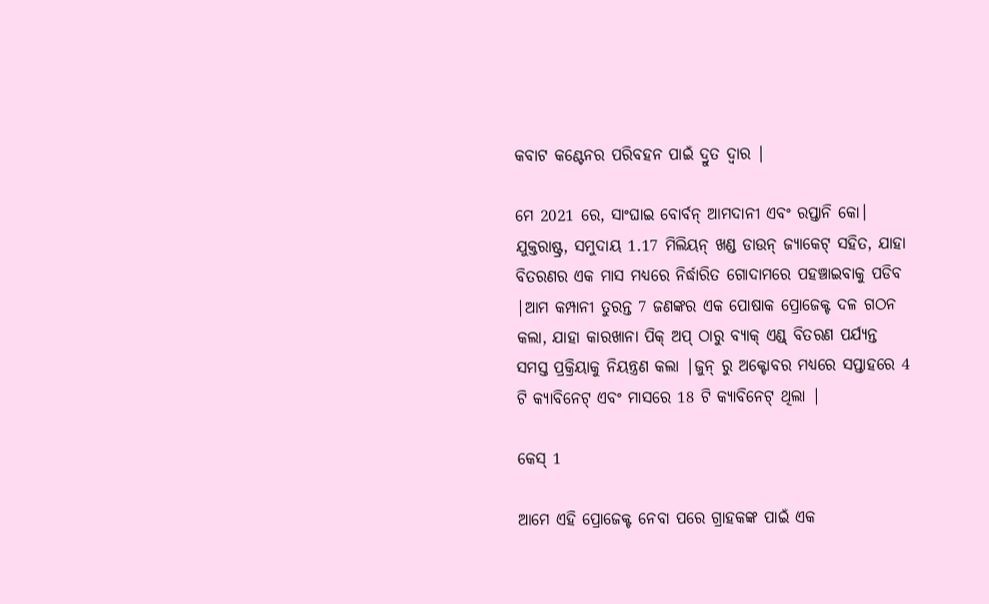କବାଟ କଣ୍ଟେନର ପରିବହନ ପାଇଁ ଦ୍ରୁତ ଦ୍ୱାର |

ମେ 2021 ରେ, ସାଂଘାଇ ବୋର୍ବନ୍ ଆମଦାନୀ ଏବଂ ରପ୍ତାନି କୋ। ଯୁକ୍ତରାଷ୍ଟ୍ର, ସମୁଦାୟ 1.17 ମିଲିୟନ୍ ଖଣ୍ଡ ଡାଉନ୍ ଜ୍ୟାକେଟ୍ ସହିତ, ଯାହା ବିତରଣର ଏକ ମାସ ମଧ୍ୟରେ ନିର୍ଦ୍ଧାରିତ ଗୋଦାମରେ ପହଞ୍ଚାଇବାକୁ ପଡିବ |ଆମ କମ୍ପାନୀ ତୁରନ୍ତ 7 ଜଣଙ୍କର ଏକ ପୋଷାକ ପ୍ରୋଜେକ୍ଟ ଦଳ ଗଠନ କଲା, ଯାହା କାରଖାନା ପିକ୍ ଅପ୍ ଠାରୁ ବ୍ୟାକ୍ ଏଣ୍ଡ୍ ବିତରଣ ପର୍ଯ୍ୟନ୍ତ ସମସ୍ତ ପ୍ରକ୍ରିୟାକୁ ନିୟନ୍ତ୍ରଣ କଲା |ଜୁନ୍ ରୁ ଅକ୍ଟୋବର ମଧ୍ୟରେ ସପ୍ତାହରେ 4 ଟି କ୍ୟାବିନେଟ୍ ଏବଂ ମାସରେ 18 ଟି କ୍ୟାବିନେଟ୍ ଥିଲା |

କେସ୍ 1

ଆମେ ଏହି ପ୍ରୋଜେକ୍ଟ ନେବା ପରେ ଗ୍ରାହକଙ୍କ ପାଇଁ ଏକ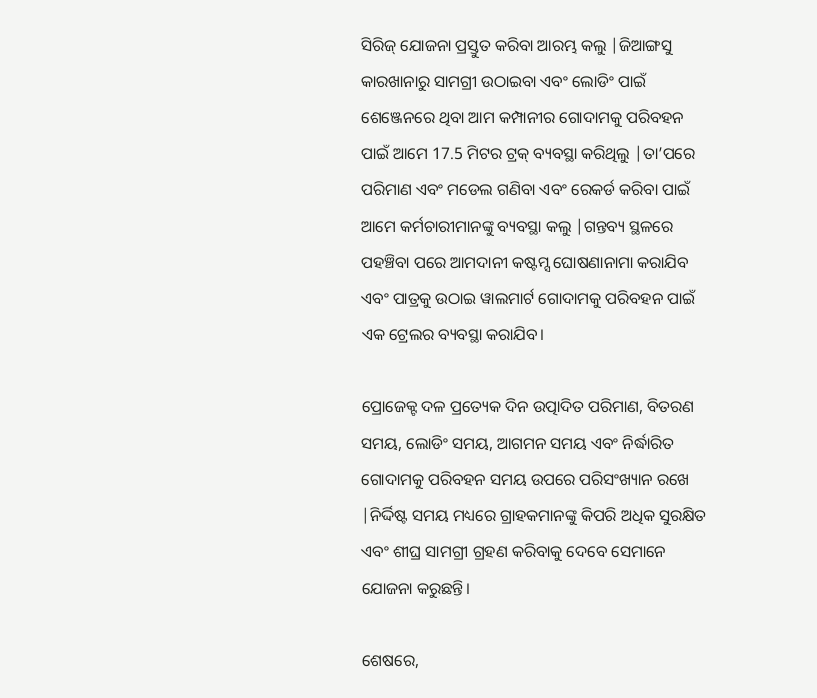ସିରିଜ୍ ଯୋଜନା ପ୍ରସ୍ତୁତ କରିବା ଆରମ୍ଭ କଲୁ |ଜିଆଙ୍ଗସୁ କାରଖାନାରୁ ସାମଗ୍ରୀ ଉଠାଇବା ଏବଂ ଲୋଡିଂ ପାଇଁ ଶେଞ୍ଜେନରେ ଥିବା ଆମ କମ୍ପାନୀର ଗୋଦାମକୁ ପରିବହନ ପାଇଁ ଆମେ 17.5 ମିଟର ଟ୍ରକ୍ ବ୍ୟବସ୍ଥା କରିଥିଲୁ |ତା’ପରେ ପରିମାଣ ଏବଂ ମଡେଲ ଗଣିବା ଏବଂ ରେକର୍ଡ କରିବା ପାଇଁ ଆମେ କର୍ମଚାରୀମାନଙ୍କୁ ବ୍ୟବସ୍ଥା କଲୁ |ଗନ୍ତବ୍ୟ ସ୍ଥଳରେ ପହଞ୍ଚିବା ପରେ ଆମଦାନୀ କଷ୍ଟମ୍ସ ଘୋଷଣାନାମା କରାଯିବ ଏବଂ ପାତ୍ରକୁ ଉଠାଇ ୱାଲମାର୍ଟ ଗୋଦାମକୁ ପରିବହନ ପାଇଁ ଏକ ଟ୍ରେଲର ବ୍ୟବସ୍ଥା କରାଯିବ।

ପ୍ରୋଜେକ୍ଟ ଦଳ ପ୍ରତ୍ୟେକ ଦିନ ଉତ୍ପାଦିତ ପରିମାଣ, ବିତରଣ ସମୟ, ଲୋଡିଂ ସମୟ, ଆଗମନ ସମୟ ଏବଂ ନିର୍ଦ୍ଧାରିତ ଗୋଦାମକୁ ପରିବହନ ସମୟ ଉପରେ ପରିସଂଖ୍ୟାନ ରଖେ |ନିର୍ଦ୍ଦିଷ୍ଟ ସମୟ ମଧ୍ୟରେ ଗ୍ରାହକମାନଙ୍କୁ କିପରି ଅଧିକ ସୁରକ୍ଷିତ ଏବଂ ଶୀଘ୍ର ସାମଗ୍ରୀ ଗ୍ରହଣ କରିବାକୁ ଦେବେ ସେମାନେ ଯୋଜନା କରୁଛନ୍ତି।

ଶେଷରେ,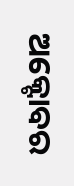ଅକ୍ଟୋବର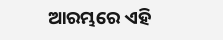ଆରମ୍ଭରେ ଏହି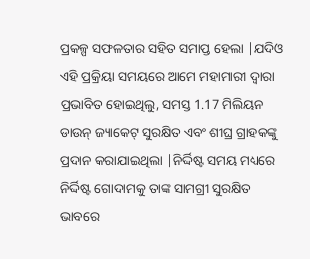ପ୍ରକଳ୍ପ ସଫଳତାର ସହିତ ସମାପ୍ତ ହେଲା |ଯଦିଓ ଏହି ପ୍ରକ୍ରିୟା ସମୟରେ ଆମେ ମହାମାରୀ ଦ୍ୱାରା ପ୍ରଭାବିତ ହୋଇଥିଲୁ, ସମସ୍ତ 1.17 ମିଲିୟନ ଡାଉନ୍ ଜ୍ୟାକେଟ୍ ସୁରକ୍ଷିତ ଏବଂ ଶୀଘ୍ର ଗ୍ରାହକଙ୍କୁ ପ୍ରଦାନ କରାଯାଇଥିଲା |ନିର୍ଦ୍ଦିଷ୍ଟ ସମୟ ମଧ୍ୟରେ ନିର୍ଦ୍ଦିଷ୍ଟ ଗୋଦାମକୁ ତାଙ୍କ ସାମଗ୍ରୀ ସୁରକ୍ଷିତ ଭାବରେ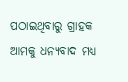ପଠାଇଥିବାରୁ ଗ୍ରାହକ ଆମକୁ ଧନ୍ୟବାଦ ମଧ୍ୟ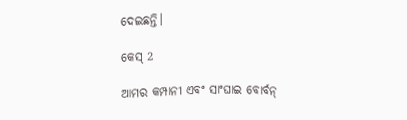ଦେଇଛନ୍ତି।

କେସ୍ 2

ଆମର କମ୍ପାନୀ ଏବଂ ସାଂଘାଇ ବୋର୍ବନ୍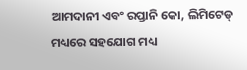ଆମଦାନୀ ଏବଂ ରପ୍ତାନି କୋ, ଲିମିଟେଡ୍ ମଧ୍ୟରେ ସହଯୋଗ ମଧ୍ୟ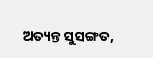ଅତ୍ୟନ୍ତ ସୁସଙ୍ଗତ,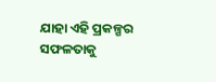ଯାହା ଏହି ପ୍ରକଳ୍ପର ସଫଳତାକୁ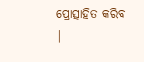ପ୍ରୋତ୍ସାହିତ କରିବ |